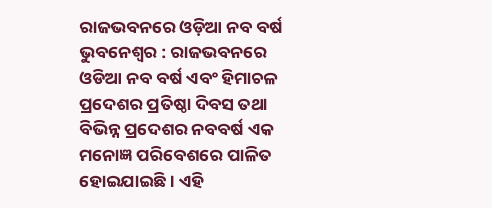ରାଜଭବନରେ ଓଡ଼ିଆ ନବ ବର୍ଷ
ଭୁବନେଶ୍ୱର : ରାଜଭବନରେ ଓଡିଆ ନବ ବର୍ଷ ଏବଂ ହିମାଚଳ ପ୍ରଦେଶର ପ୍ରତିଷ୍ଠା ଦିବସ ତଥା ବିଭିନ୍ନ ପ୍ରଦେଶର ନବବର୍ଷ ଏକ ମନୋଜ୍ଞ ପରିବେଶରେ ପାଳିତ ହୋଇଯାଇଛି । ଏହି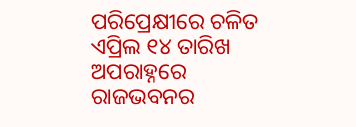ପରିପ୍ରେକ୍ଷୀରେ ଚଳିତ ଏପ୍ରିଲ ୧୪ ତାରିଖ ଅପରାହ୍ନରେ ରାଜଭବନର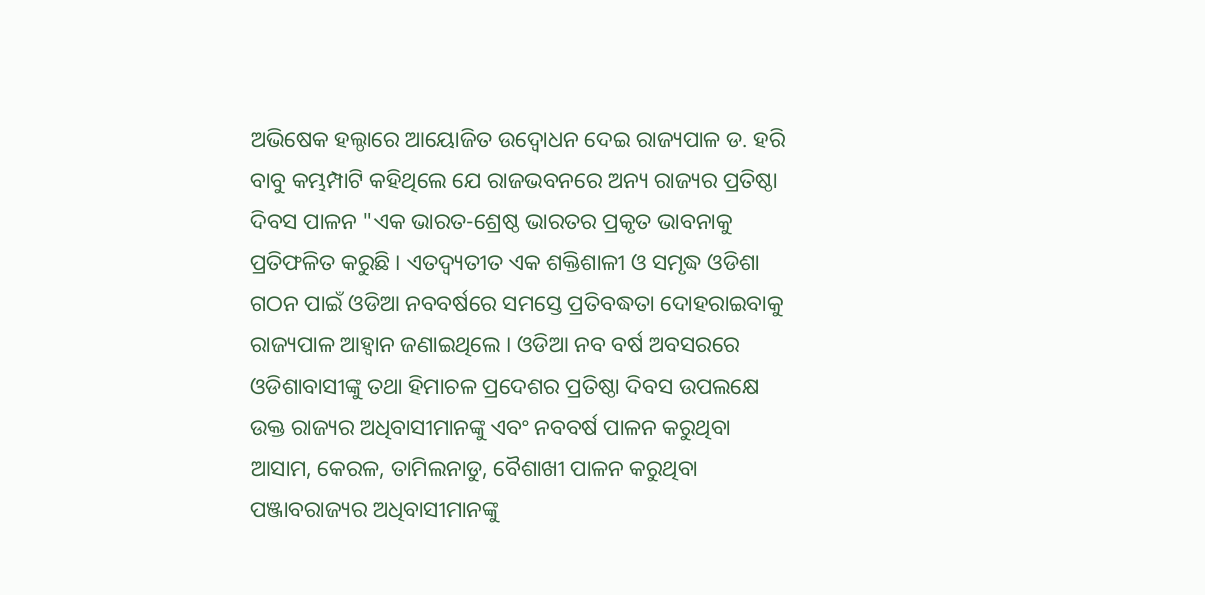ଅଭିଷେକ ହଲ୍ଠାରେ ଆୟୋଜିତ ଉଦ୍ବୋଧନ ଦେଇ ରାଜ୍ୟପାଳ ଡ. ହରି ବାବୁ କମ୍ଭମ୍ପାଟି କହିଥିଲେ ଯେ ରାଜଭବନରେ ଅନ୍ୟ ରାଜ୍ୟର ପ୍ରତିଷ୍ଠା ଦିବସ ପାଳନ "ଏକ ଭାରତ-ଶ୍ରେଷ୍ଠ ଭାରତର ପ୍ରକୃତ ଭାବନାକୁ ପ୍ରତିଫଳିତ କରୁଛି । ଏତଦ୍ବ୍ୟତୀତ ଏକ ଶକ୍ତିଶାଳୀ ଓ ସମୃଦ୍ଧ ଓଡିଶା ଗଠନ ପାଇଁ ଓଡିଆ ନବବର୍ଷରେ ସମସ୍ତେ ପ୍ରତିବଦ୍ଧତା ଦୋହରାଇବାକୁ ରାଜ୍ୟପାଳ ଆହ୍ୱାନ ଜଣାଇଥିଲେ । ଓଡିଆ ନବ ବର୍ଷ ଅବସରରେ ଓଡିଶାବାସୀଙ୍କୁ ତଥା ହିମାଚଳ ପ୍ରଦେଶର ପ୍ରତିଷ୍ଠା ଦିବସ ଉପଲକ୍ଷେ ଉକ୍ତ ରାଜ୍ୟର ଅଧିବାସୀମାନଙ୍କୁ ଏବଂ ନବବର୍ଷ ପାଳନ କରୁଥିବା ଆସାମ, କେରଳ, ତାମିଲନାଡୁ, ବୈଶାଖୀ ପାଳନ କରୁଥିବା ପଞ୍ଜାବରାଜ୍ୟର ଅଧିବାସୀମାନଙ୍କୁ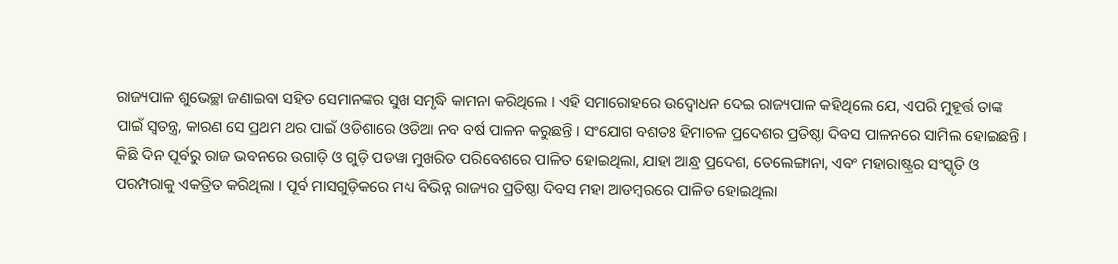ରାଜ୍ୟପାଳ ଶୁଭେଚ୍ଛା ଜଣାଇବା ସହିତ ସେମାନଙ୍କର ସୁଖ ସମୃଦ୍ଧି କାମନା କରିଥିଲେ । ଏହି ସମାରୋହରେ ଉଦ୍ବୋଧନ ଦେଇ ରାଜ୍ୟପାଳ କହିଥିଲେ ଯେ, ଏପରି ମୁହୂର୍ତ୍ତ ତାଙ୍କ ପାଇଁ ସ୍ୱତନ୍ତ୍ର, କାରଣ ସେ ପ୍ରଥମ ଥର ପାଇଁ ଓଡିଶାରେ ଓଡିଆ ନବ ବର୍ଷ ପାଳନ କରୁଛନ୍ତି । ସଂଯୋଗ ବଶତଃ ହିମାଚଳ ପ୍ରଦେଶର ପ୍ରତିଷ୍ଠା ଦିବସ ପାଳନରେ ସାମିଲ ହୋଇଛନ୍ତି । କିଛି ଦିନ ପୂର୍ବରୁ ରାଜ ଭବନରେ ଉଗାଡ଼ି ଓ ଗୁଡ଼ି ପଡୱା ମୁଖରିତ ପରିବେଶରେ ପାଳିତ ହୋଇଥିଲା, ଯାହା ଆନ୍ଧ୍ର ପ୍ରଦେଶ, ତେଲେଙ୍ଗାନା, ଏବଂ ମହାରାଷ୍ଟ୍ରର ସଂସ୍କୃତି ଓ ପରମ୍ପରାକୁ ଏକତ୍ରିତ କରିଥିଲା । ପୂର୍ବ ମାସଗୁଡ଼ିକରେ ମଧ୍ୟ ବିଭିନ୍ନ ରାଜ୍ୟର ପ୍ରତିଷ୍ଠା ଦିବସ ମହା ଆଡମ୍ବରରେ ପାଳିତ ହୋଇଥିଲା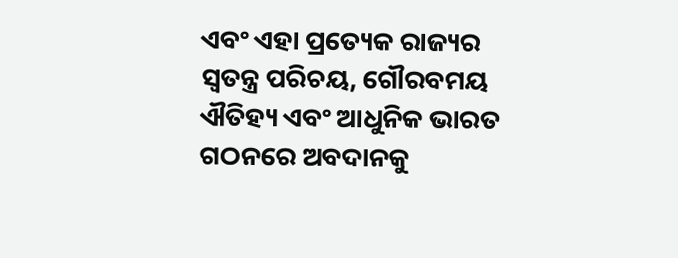ଏବଂ ଏହା ପ୍ରତ୍ୟେକ ରାଜ୍ୟର ସ୍ୱତନ୍ତ୍ର ପରିଚୟ, ଗୌରବମୟ ଐତିହ୍ୟ ଏବଂ ଆଧୁନିକ ଭାରତ ଗଠନରେ ଅବଦାନକୁ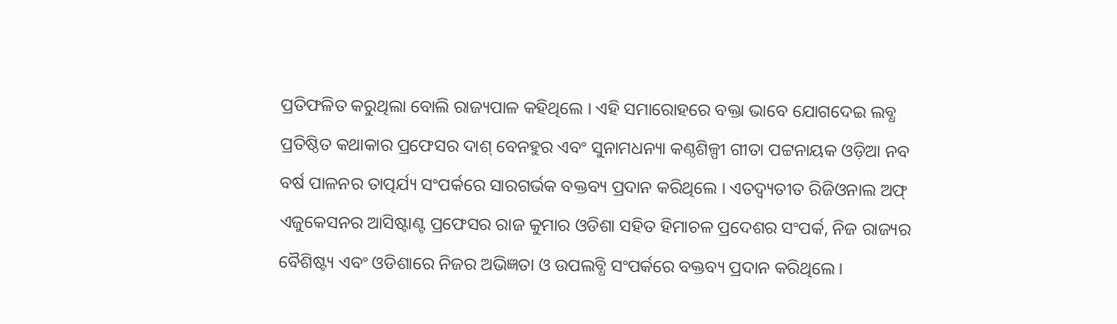ପ୍ରତିଫଳିତ କରୁଥିଲା ବୋଲି ରାଜ୍ୟପାଳ କହିଥିଲେ । ଏହି ସମାରୋହରେ ବକ୍ତା ଭାବେ ଯୋଗଦେଇ ଲବ୍ଧ ପ୍ରତିଷ୍ଠିତ କଥାକାର ପ୍ରଫେସର ଦାଶ୍ ବେନହୁର ଏବଂ ସୁନାମଧନ୍ୟା କଣ୍ଠଶିଳ୍ପୀ ଗୀତା ପଟ୍ଟନାୟକ ଓଡ଼ିଆ ନବ ବର୍ଷ ପାଳନର ତାତ୍ପର୍ଯ୍ୟ ସଂପର୍କରେ ସାରଗର୍ଭକ ବକ୍ତବ୍ୟ ପ୍ରଦାନ କରିଥିଲେ । ଏତଦ୍ବ୍ୟତୀତ ରିଜିଓନାଲ ଅଫ୍ ଏଜୁକେସନର ଆସିଷ୍ଟାଣ୍ଟ ପ୍ରଫେସର ରାଜ କୁମାର ଓଡିଶା ସହିତ ହିମାଚଳ ପ୍ରଦେଶର ସଂପର୍କ, ନିଜ ରାଜ୍ୟର ବୈଶିଷ୍ଟ୍ୟ ଏବଂ ଓଡିଶାରେ ନିଜର ଅଭିଜ୍ଞତା ଓ ଉପଲବ୍ଧି ସଂପର୍କରେ ବକ୍ତବ୍ୟ ପ୍ରଦାନ କରିଥିଲେ ।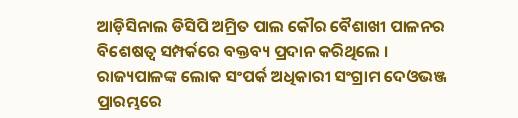ଆଡ଼ିସିନାଲ ଡିସିପି ଅମ୍ରିତ ପାଲ କୌର ବୈଶାଖୀ ପାଳନର ବିଶେଷତ୍ୱ ସମ୍ପର୍କରେ ବକ୍ତବ୍ୟ ପ୍ରଦାନ କରିଥିଲେ । ରାଜ୍ୟପାଳଙ୍କ ଲୋକ ସଂପର୍କ ଅଧିକାରୀ ସଂଗ୍ରାମ ଦେଓଭଞ୍ଜ ପ୍ରାରମ୍ଭରେ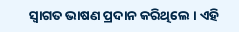ସ୍ୱାଗତ ଭାଷଣ ପ୍ରଦାନ କରିଥିଲେ । ଏହି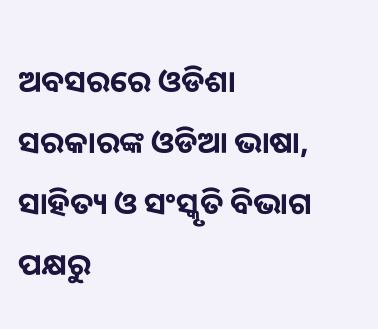ଅବସରରେ ଓଡିଶା ସରକାରଙ୍କ ଓଡିଆ ଭାଷା, ସାହିତ୍ୟ ଓ ସଂସ୍କୃତି ବିଭାଗ ପକ୍ଷରୁ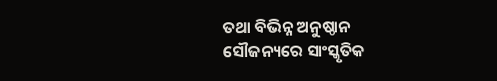ତଥା ବିଭିନ୍ନ ଅନୁଷ୍ଠାନ ସୌଜନ୍ୟରେ ସାଂସ୍କୃତିକ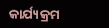କାର୍ଯ୍ୟକ୍ରମ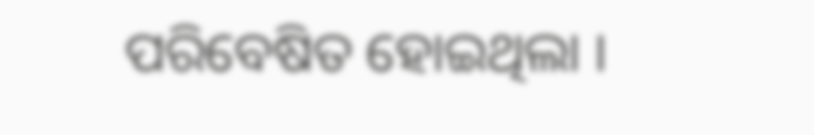ପରିବେଷିତ ହୋଇଥିଲା ।